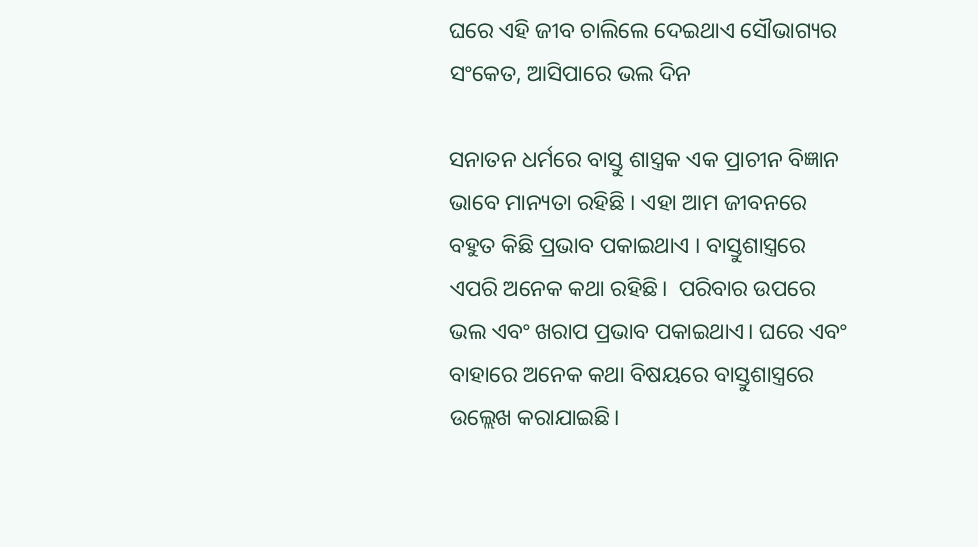ଘରେ ଏହି ଜୀବ ଚାଲିଲେ ଦେଇଥାଏ ସୌଭାଗ୍ୟର ସଂକେତ, ଆସିପାରେ ଭଲ ଦିନ

ସନାତନ ଧର୍ମରେ ବାସ୍ତୁ ଶାସ୍ତ୍ରକ ଏକ ପ୍ରାଚୀନ ବିଜ୍ଞାନ ଭାବେ ମାନ୍ୟତା ରହିଛି । ଏହା ଆମ ଜୀବନରେ ବହୁତ କିଛି ପ୍ରଭାବ ପକାଇଥାଏ । ବାସ୍ତୁଶାସ୍ତ୍ରରେ ଏପରି ଅନେକ କଥା ରହିଛି।  ପରିବାର ଉପରେ ଭଲ ଏବଂ ଖରାପ ପ୍ରଭାବ ପକାଇଥାଏ। ଘରେ ଏବଂ ବାହାରେ ଅନେକ କଥା ବିଷୟରେ ବାସ୍ତୁଶାସ୍ତ୍ରରେ ଉଲ୍ଲେଖ କରାଯାଇଛି।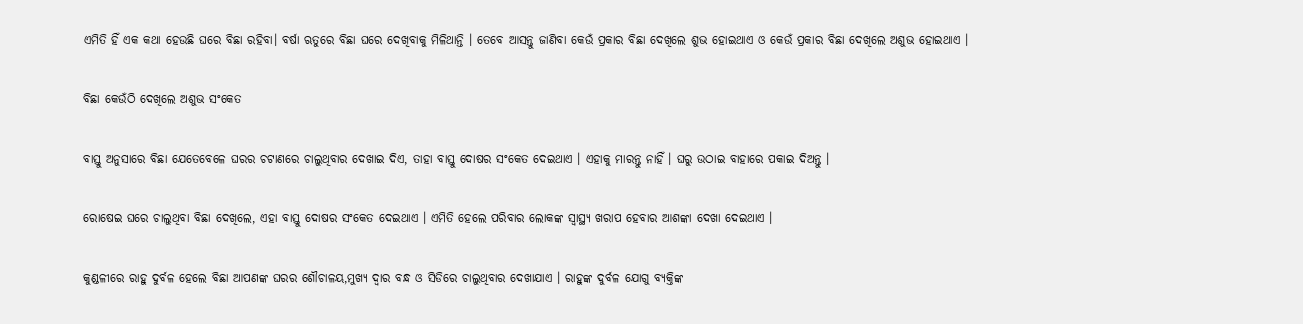ଏମିତି ହିଁ ଏକ କଥା ହେଉଛି ଘରେ ବିଛା ରହିବା। ବର୍ଷା ଋତୁରେ ବିଛା ଘରେ ଦେଖିବାକୁ ମିଳିଥାନ୍ତି । ତେବେ ଆସନ୍ତୁ ଜାଣିବା କେଉଁ ପ୍ରକାର ବିଛା ଦେଖିଲେ ଶୁଭ ହୋଇଥାଏ ଓ କେଉଁ ପ୍ରକାର ବିଛା ଦେଖିଲେ ଅଶୁଭ ହୋଇଥାଏ ।

ବିଛା କେଉଁଠି ଦେଖିଲେ ଅଶୁଭ ସଂକେତ

ବାସ୍ତୁ ଅନୁସାରେ ବିଛା ଯେତେବେଳେ ଘରର ଚଟାଣରେ ଚାଲୁଥିବାର ଦେଖାଇ ଦିଏ, ତାହା ବାସ୍ତୁ ଦୋଷର ସଂକେତ ଦେଇଥାଏ । ଏହାକୁ ମାରନ୍ତୁ ନାହିଁ । ଘରୁ ଉଠାଇ ବାହାରେ ପକାଇ ଦିଅନ୍ତୁ ।

ରୋଷେଇ ଘରେ ଚାଲୁଥିବା ବିଛା ଦେଖିଲେ, ଏହା ବାସ୍ତୁ ଦୋଷର ସଂକେତ ଦେଇଥାଏ । ଏମିତି ହେଲେ ପରିବାର ଲୋକଙ୍କ ସ୍ୱାସ୍ଥ୍ୟ ଖରାପ ହେବାର ଆଶଙ୍କା ଦେଖା ଦେଇଥାଏ ।

କୁଣ୍ଡଳୀରେ ରାହୁ ଦୁର୍ବଳ ହେଲେ ବିଛା ଆପଣଙ୍କ ଘରର ଶୌଚାଳୟ,ମୁଖ୍ୟ ଦ୍ୱାର ବନ୍ଧ ଓ ସିଡିରେ ଚାଲୁଥିବାର ଦେଖାଯାଏ । ରାହୁଙ୍କ ଦୁର୍ବଳ ଯୋଗୁ ବ୍ୟକ୍ତିଙ୍କ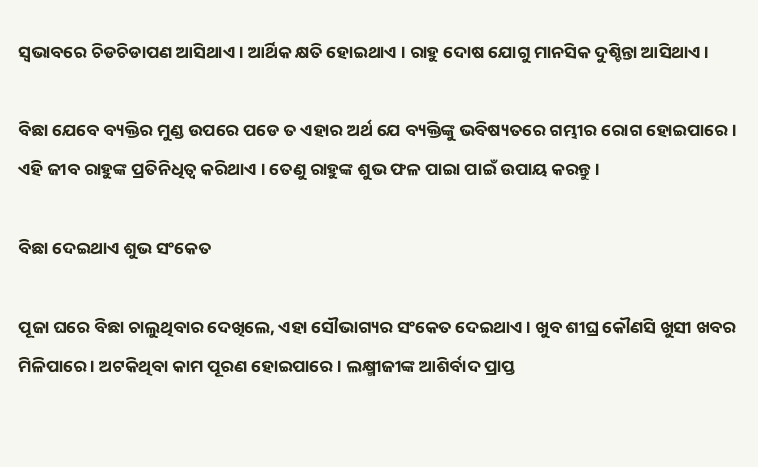ସ୍ୱଭାବରେ ଚିଡଚିଡାପଣ ଆସିଥାଏ । ଆର୍ଥିକ କ୍ଷତି ହୋଇଥାଏ । ରାହୁ ଦୋଷ ଯୋଗୁ ମାନସିକ ଦୁଶ୍ଚିନ୍ତା ଆସିଥାଏ ।

ବିଛା ଯେବେ ବ୍ୟକ୍ତିର ମୁଣ୍ଡ ଉପରେ ପଡେ ତ ଏହାର ଅର୍ଥ ଯେ ବ୍ୟକ୍ତିଙ୍କୁ ଭବିଷ୍ୟତରେ ଗମ୍ଭୀର ରୋଗ ହୋଇପାରେ । ଏହି ଜୀବ ରାହୁଙ୍କ ପ୍ରତିନିଧିତ୍ୱ କରିଥାଏ । ତେଣୁ ରାହୁଙ୍କ ଶୁଭ ଫଳ ପାଇା ପାଇଁ ଉପାୟ କରନ୍ତୁ ।

ବିଛା ଦେଇଥାଏ ଶୁଭ ସଂକେତ

ପୂଜା ଘରେ ବିଛା ଚାଲୁଥିବାର ଦେଖିଲେ, ଏହା ସୌଭାଗ୍ୟର ସଂକେତ ଦେଇଥାଏ । ଖୁବ ଶୀଘ୍ର କୌଣସି ଖୁସୀ ଖବର ମିଳିପାରେ । ଅଟକିଥିବା କାମ ପୂରଣ ହୋଇପାରେ । ଲକ୍ଷ୍ମୀଜୀଙ୍କ ଆଶିର୍ବାଦ ପ୍ରାପ୍ତ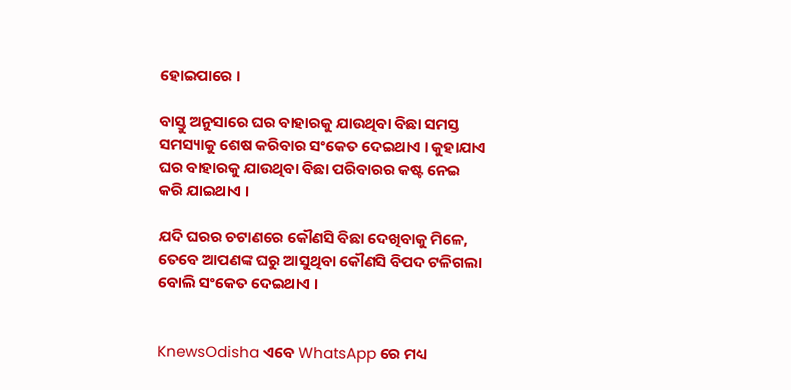ହୋଇପାରେ ।

ବାସ୍ତୁ ଅନୁସାରେ ଘର ବାହାରକୁ ଯାଉଥିବା ବିଛା ସମସ୍ତ ସମସ୍ୟାକୁ ଶେଷ କରିବାର ସଂକେତ ଦେଇଥାଏ । କୁହାଯାଏ ଘର ବାହାରକୁ ଯାଉଥିବା ବିଛା ପରିବାରର କଷ୍ଟ ନେଇ କରି ଯାଇଥାଏ ।

ଯଦି ଘରର ଚଟାଣରେ କୌଣସି ବିଛା ଦେଖିବାକୁ ମିଳେ, ତେବେ ଆପଣଙ୍କ ଘରୁ ଆସୁଥିବା କୌଣସି ବିପଦ ଟଳିଗଲା ବୋଲି ସଂକେତ ଦେଇଥାଏ ।


KnewsOdisha ଏବେ WhatsApp ରେ ମଧ୍ୟ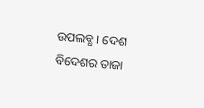ଉପଲବ୍ଧ । ଦେଶ ବିଦେଶର ତାଜା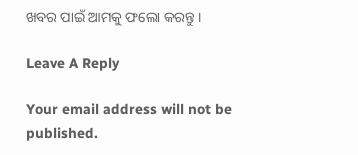ଖବର ପାଇଁ ଆମକୁ ଫଲୋ କରନ୍ତୁ ।

Leave A Reply

Your email address will not be published.